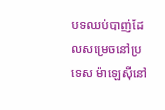បទឈប់បាញ់ដែលសម្រេចនៅប្រទេស ម៉ាឡេស៊ីនៅ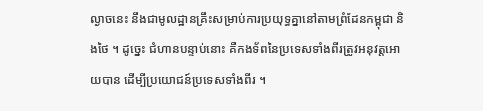ល្ងាចនេះ នឹងជាមូលដ្ឋានគ្រឹះសម្រាប់ការប្រយុទ្ធគ្នានៅតាមព្រំដែនកម្ពុជា និងថៃ ។ ដូច្នេះ ជំហានបន្ទាប់នោះ គឺកងទ័ពនៃប្រទេសទាំងពីរត្រូវអនុវត្តអោយបាន ដើម្បីប្រយោជន៍ប្រទេសទាំងពីរ ។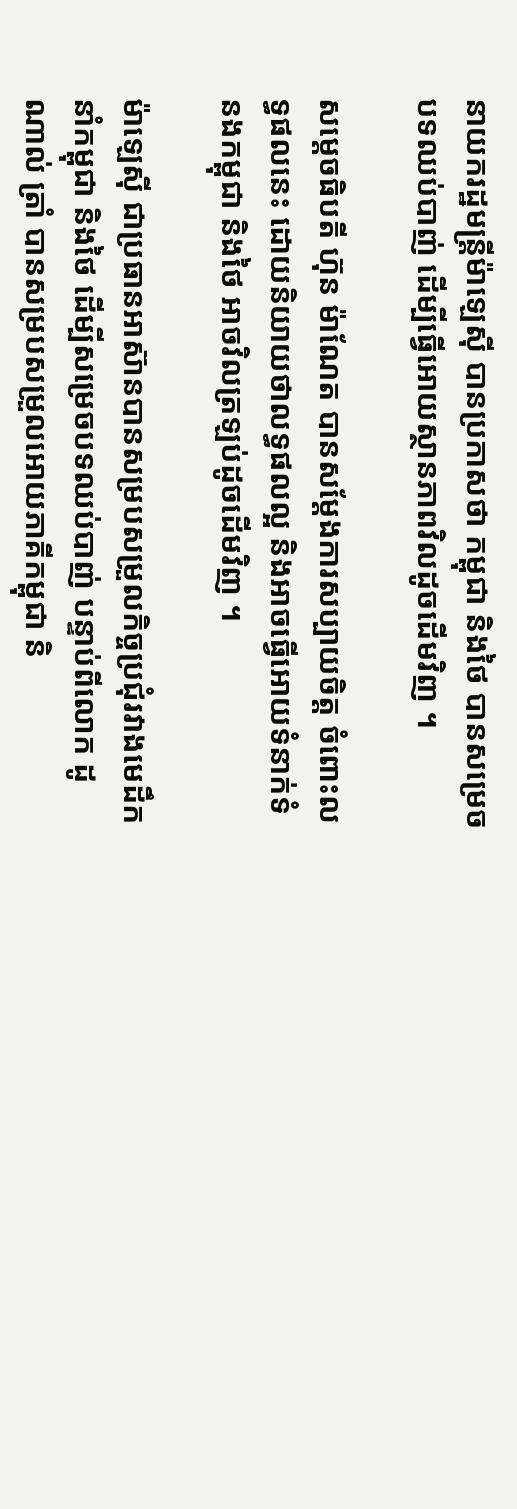នាយករដ្ឋមន្ត្រីម៉ាឡេស៊ី បានប្រកាសថា កម្ពុជា និងថៃ បានសម្រេចបទឈប់បាញ់ ដើម្បីធ្វើអោយស្ថានភាពវិលដូចដើមវិញ ។

សម្តេចធិបតី ហ៊ុន ម៉ាណែត បានសម្តែងការសប្បាយចិត្ត ចំពោះលទ្ធផលនេះ ដោយនិយាយថាលទ្ធផលល្អ និងអាចធ្វើអោយទំនាក់ទំនងកម្ពុជា និងថៃ អាចវិលត្រឡប់ដូចដើមវិញ ។

ម៉ាឡេស៊ី ជាប្រធានអាស៊ានបានសម្របសម្រួលកិច្ចប្រជុំរវាងមេដឹកនាំកម្ពុជា និងថៃ ដើម្បីសម្រេចបទឈប់បាញ់ បន្ទាប់ពីលោក ដូណាល់ ត្រាំ បានសម្របសម្រួលអោយភាគីកម្ពុជា និ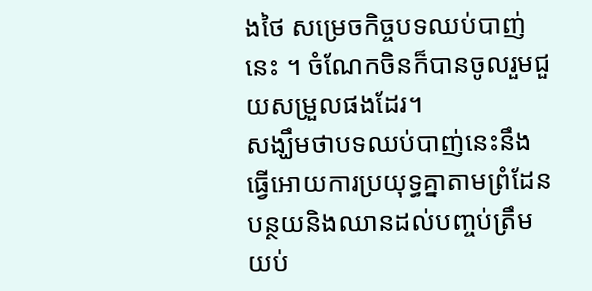ងថៃ សម្រេចកិច្ចបទឈប់បាញ់នេះ ។ ចំណែកចិនក៏បានចូលរួមជួយសម្រួលផងដែរ។
សង្ឃឹមថាបទឈប់បាញ់នេះនឹងធ្វើអោយការប្រយុទ្ធគ្នាតាមព្រំដែនបន្ថយនិងឈានដល់បញ្ចប់ត្រឹមយប់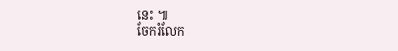នេះ ៕
ចែករំលែក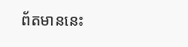ព័តមាននេះ